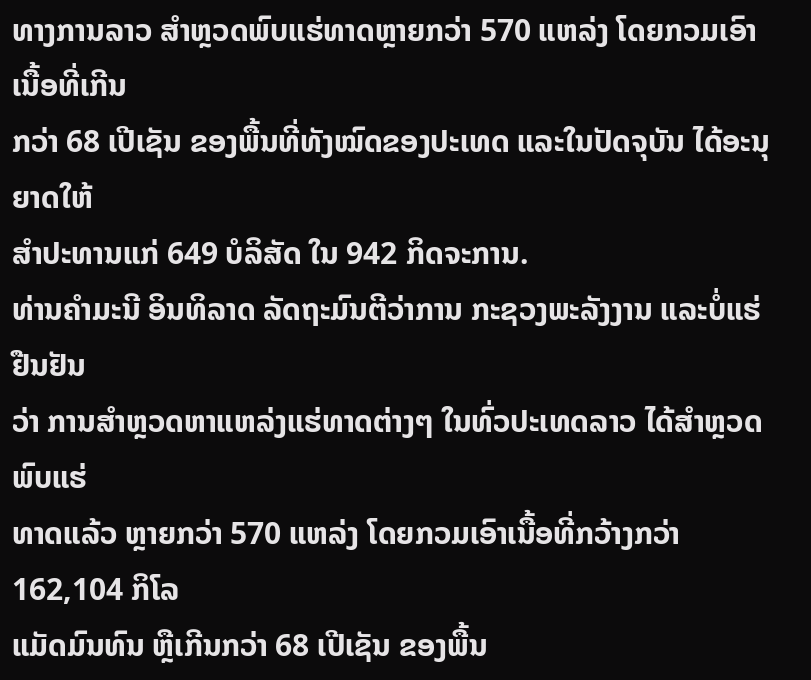ທາງການລາວ ສຳຫຼວດພົບແຮ່ທາດຫຼາຍກວ່າ 570 ແຫລ່ງ ໂດຍກວມເອົາເນື້ອທີ່ເກີນ
ກວ່າ 68 ເປີເຊັນ ຂອງພື້ນທີ່ທັງໝົດຂອງປະເທດ ແລະໃນປັດຈຸບັນ ໄດ້ອະນຸຍາດໃຫ້
ສຳປະທານແກ່ 649 ບໍລິສັດ ໃນ 942 ກິດຈະການ.
ທ່ານຄຳມະນີ ອິນທິລາດ ລັດຖະມົນຕີວ່າການ ກະຊວງພະລັງງານ ແລະບໍ່ແຮ່ ຢືນຢັນ
ວ່າ ການສຳຫຼວດຫາແຫລ່ງແຮ່ທາດຕ່າງໆ ໃນທົ່ວປະເທດລາວ ໄດ້ສຳຫຼວດພົບແຮ່
ທາດແລ້ວ ຫຼາຍກວ່າ 570 ແຫລ່ງ ໂດຍກວມເອົາເນື້ອທີ່ກວ້າງກວ່າ 162,104 ກິໂລ
ແມັດມົນທົນ ຫຼືເກີນກວ່າ 68 ເປີເຊັນ ຂອງພື້ນ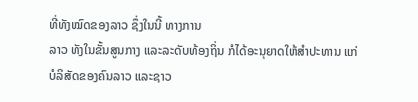ທີ່ທັງໝົດຂອງລາວ ຊຶ່ງໃນນີ້ ທາງການ
ລາວ ທັງໃນຂັ້ນສູນກາງ ແລະລະດັບທ້ອງຖິ່ນ ກໍໄດ້ອະນຸຍາດໃຫ້ສຳປະທານ ແກ່
ບໍລິສັດຂອງຄົນລາວ ແລະຊາວ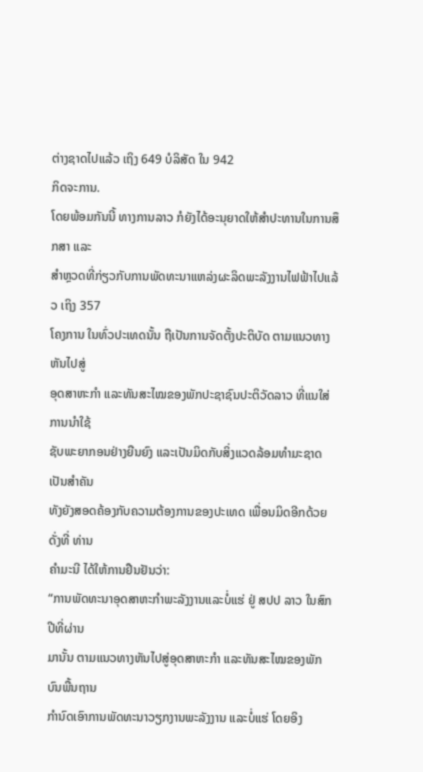ຕ່າງຊາດໄປແລ້ວ ເຖິງ 649 ບໍລິສັດ ໃນ 942
ກິດຈະການ.
ໂດຍພ້ອມກັນນີ້ ທາງການລາວ ກໍຍັງໄດ້ອະນຸຍາດໃຫ້ສຳປະທານໃນການສຶກສາ ແລະ
ສຳຫຼວດທີ່ກ່ຽວກັບການພັດທະນາແຫລ່ງຜະລິດພະລັງງານໄຟຟ້າໄປແລ້ວ ເຖິງ 357
ໂຄງການ ໃນທົ່ວປະເທດນັ້ນ ຖືເປັນການຈັດຕັ້ງປະຕິບັດ ຕາມແນວທາງຫັນໄປສູ່
ອຸດສາຫະກຳ ແລະທັນສະໄໝຂອງພັກປະຊາຊົນປະຕິວັດລາວ ທີ່ແນໃສ່ການນຳໃຊ້
ຊັບພະຍາກອນຢ່າງຍືນຍົງ ແລະເປັນມິດກັບສິ່ງແວດລ້ອມທຳມະຊາດ ເປັນສຳຄັນ
ທັງຍັງສອດຄ້ອງກັບຄວາມຕ້ອງການຂອງປະເທດ ເພື່ອນມິດອີກດ້ວຍ ດັ່ງທີ່ ທ່ານ
ຄຳມະນີ ໄດ້ໃຫ້ການຢືນຢັນວ່າ:
“ການພັດທະນາອຸດສາຫະກຳພະລັງງານແລະບໍ່ແຮ່ ຢູ່ ສປປ ລາວ ໃນສົກປີທີ່ຜ່ານ
ມານັ້ນ ຕາມແນວທາງຫັນໄປສູ່ອຸດສາຫະກຳ ແລະທັນສະໄໝຂອງພັກ ບົນພື້ນຖານ
ກຳນົດເອົາການພັດທະນາວຽກງານພະລັງງານ ແລະບໍ່ແຮ່ ໂດຍອິງ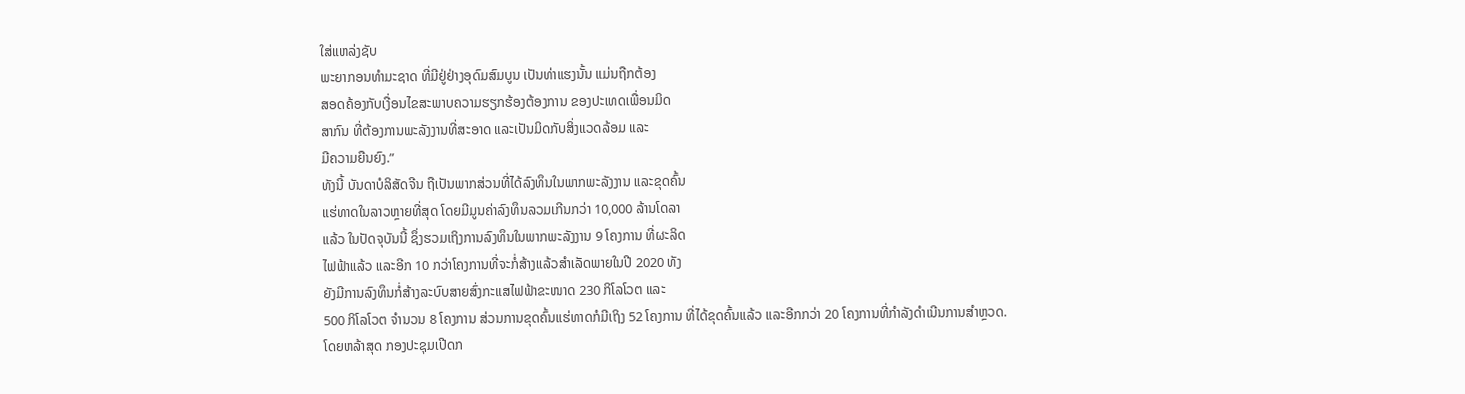ໃສ່ແຫລ່ງຊັບ
ພະຍາກອນທຳມະຊາດ ທີ່ມີຢູ່ຢ່າງອຸດົມສົມບູນ ເປັນທ່າແຮງນັ້ນ ແມ່ນຖືກຕ້ອງ
ສອດຄ້ອງກັບເງື່ອນໄຂສະພາບຄວາມຮຽກຮ້ອງຕ້ອງການ ຂອງປະເທດເພື່ອນມິດ
ສາກົນ ທີ່ຕ້ອງການພະລັງງານທີ່ສະອາດ ແລະເປັນມິດກັບສິ່ງແວດລ້ອມ ແລະ
ມີຄວາມຍືນຍົງ.”
ທັງນີ້ ບັນດາບໍລິສັດຈີນ ຖືເປັນພາກສ່ວນທີ່ໄດ້ລົງທຶນໃນພາກພະລັງງານ ແລະຂຸດຄົ້ນ
ແຮ່ທາດໃນລາວຫຼາຍທີ່ສຸດ ໂດຍມີມູນຄ່າລົງທຶນລວມເກີນກວ່າ 10,000 ລ້ານໂດລາ
ແລ້ວ ໃນປັດຈຸບັນນີ້ ຊຶ່ງຮວມເຖິງການລົງທຶນໃນພາກພະລັງງານ 9 ໂຄງການ ທີ່ຜະລິດ
ໄຟຟ້າແລ້ວ ແລະອີກ 10 ກວ່າໂຄງການທີ່ຈະກໍ່ສ້າງແລ້ວສຳເລັດພາຍໃນປີ 2020 ທັງ
ຍັງມີການລົງທຶນກໍ່ສ້າງລະບົບສາຍສົ່ງກະແສໄຟຟ້າຂະໜາດ 230 ກິໂລໂວຕ ແລະ
500 ກິໂລໂວຕ ຈຳນວນ 8 ໂຄງການ ສ່ວນການຂຸດຄົ້ນແຮ່ທາດກໍມີເຖິງ 52 ໂຄງການ ທີ່ໄດ້ຂຸດຄົ້ນແລ້ວ ແລະອີກກວ່າ 20 ໂຄງການທີ່ກຳລັງດຳເນີນການສຳຫຼວດ.
ໂດຍຫລ້າສຸດ ກອງປະຊຸມເປີດກ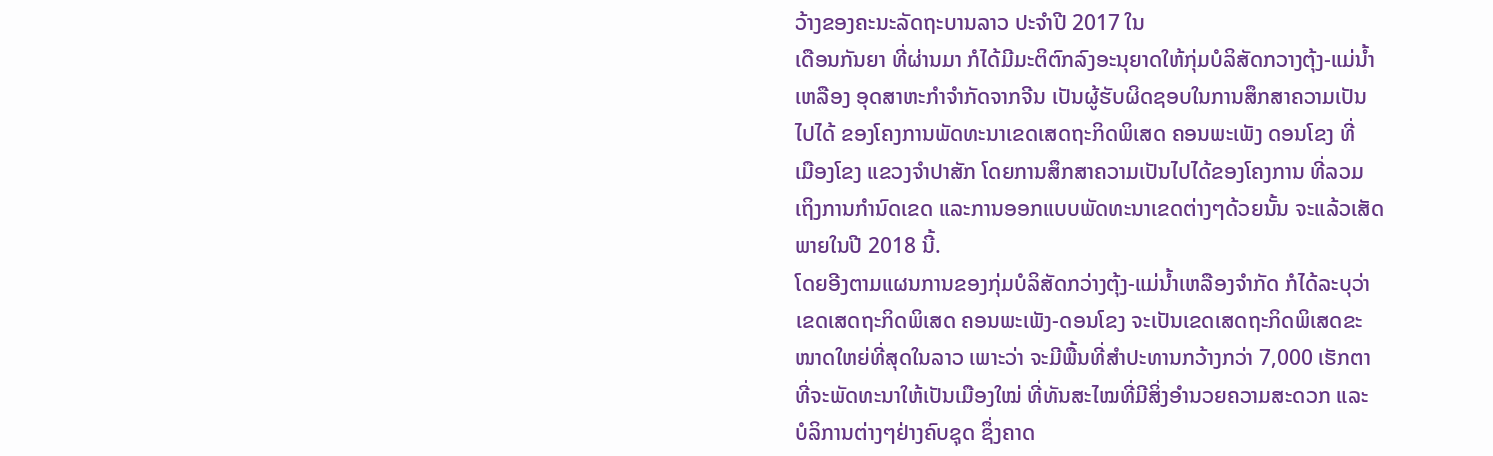ວ້າງຂອງຄະນະລັດຖະບານລາວ ປະຈຳປີ 2017 ໃນ
ເດືອນກັນຍາ ທີ່ຜ່ານມາ ກໍໄດ້ມີມະຕິຕົກລົງອະນຸຍາດໃຫ້ກຸ່ມບໍລິສັດກວາງຕຸ້ງ-ແມ່ນ້ຳ
ເຫລືອງ ອຸດສາຫະກຳຈຳກັດຈາກຈີນ ເປັນຜູ້ຮັບຜິດຊອບໃນການສຶກສາຄວາມເປັນ
ໄປໄດ້ ຂອງໂຄງການພັດທະນາເຂດເສດຖະກິດພິເສດ ຄອນພະເພັງ ດອນໂຂງ ທີ່
ເມືອງໂຂງ ແຂວງຈຳປາສັກ ໂດຍການສຶກສາຄວາມເປັນໄປໄດ້ຂອງໂຄງການ ທີ່ລວມ
ເຖິງການກຳນົດເຂດ ແລະການອອກແບບພັດທະນາເຂດຕ່າງໆດ້ວຍນັ້ນ ຈະແລ້ວເສັດ
ພາຍໃນປີ 2018 ນີ້.
ໂດຍອີງຕາມແຜນການຂອງກຸ່ມບໍລິສັດກວ່າງຕຸ້ງ-ແມ່ນ້ຳເຫລືອງຈຳກັດ ກໍໄດ້ລະບຸວ່າ
ເຂດເສດຖະກິດພິເສດ ຄອນພະເພັງ-ດອນໂຂງ ຈະເປັນເຂດເສດຖະກິດພິເສດຂະ
ໜາດໃຫຍ່ທີ່ສຸດໃນລາວ ເພາະວ່າ ຈະມີພື້ນທີ່ສຳປະທານກວ້າງກວ່າ 7,000 ເຮັກຕາ
ທີ່ຈະພັດທະນາໃຫ້ເປັນເມືອງໃໝ່ ທີ່ທັນສະໄໝທີ່ມີສິ່ງອຳນວຍຄວາມສະດວກ ແລະ
ບໍລິການຕ່າງໆຢ່າງຄົບຊຸດ ຊຶ່ງຄາດ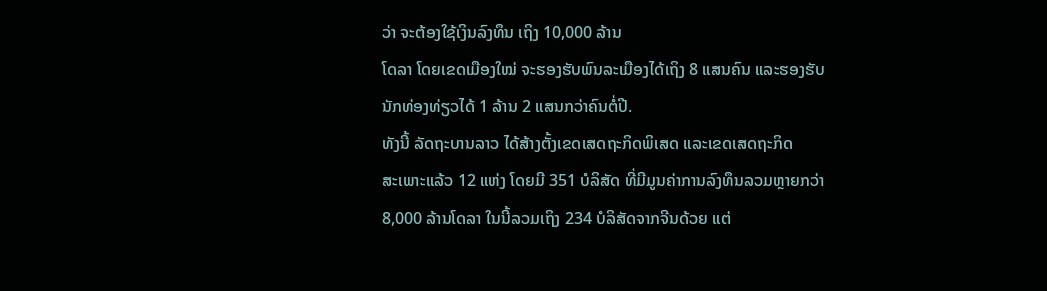ວ່າ ຈະຕ້ອງໃຊ້ເງິນລົງທຶນ ເຖິງ 10,000 ລ້ານ
ໂດລາ ໂດຍເຂດເມືອງໃໝ່ ຈະຮອງຮັບພົນລະເມືອງໄດ້ເຖິງ 8 ແສນຄົນ ແລະຮອງຮັບ
ນັກທ່ອງທ່ຽວໄດ້ 1 ລ້ານ 2 ແສນກວ່າຄົນຕໍ່ປີ.
ທັງນີ້ ລັດຖະບານລາວ ໄດ້ສ້າງຕັ້ງເຂດເສດຖະກິດພິເສດ ແລະເຂດເສດຖະກິດ
ສະເພາະແລ້ວ 12 ແຫ່ງ ໂດຍມີ 351 ບໍລິສັດ ທີ່ມີມູນຄ່າການລົງທຶນລວມຫຼາຍກວ່າ
8,000 ລ້ານໂດລາ ໃນນີ້ລວມເຖິງ 234 ບໍລິສັດຈາກຈີນດ້ວຍ ແຕ່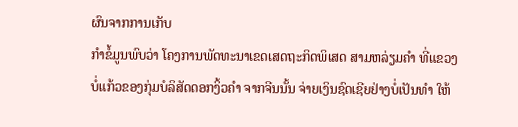ຜົນຈາກການເກັບ
ກຳຂໍ້ມູນພົບວ່າ ໂຄງການພັດທະນາເຂດເສດຖະກິດພິເສດ ສາມຫລ່ຽມຄຳ ທີ່ແຂວງ
ບໍ່ແກ້ວຂອງກຸ່ມບໍລິສັດດອກງິ້ວຄຳ ຈາກຈີນນັ້ນ ຈ່າຍເງິນຊົດເຊີຍຢ່າງບໍ່ເປັນທຳ ໃຫ້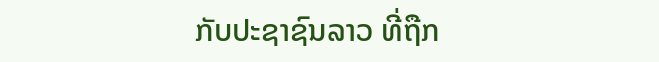ກັບປະຊາຊົນລາວ ທີ່ຖືກ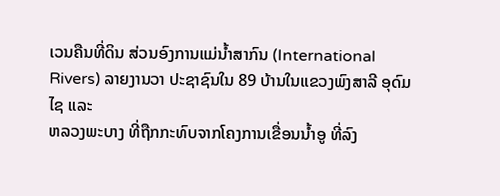ເວນຄືນທີ່ດິນ ສ່ວນອົງການແມ່ນ້ຳສາກົນ (International
Rivers) ລາຍງານວາ ປະຊາຊົນໃນ 89 ບ້ານໃນແຂວງພົງສາລີ ອຸດົມໄຊ ແລະ
ຫລວງພະບາງ ທີ່ຖືກກະທົບຈາກໂຄງການເຂື່ອນນ້ຳອູ ທີ່ລົງ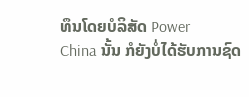ທຶນໂດຍບໍລິສັດ Power
China ນັ້ນ ກໍຍັງບໍ່ໄດ້ຮັບການຊົດ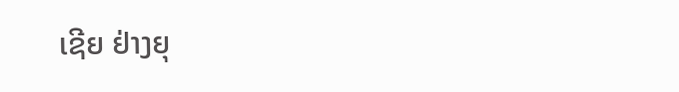ເຊີຍ ຢ່າງຍຸ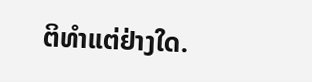ຕິທຳແຕ່ຢ່າງໃດ.